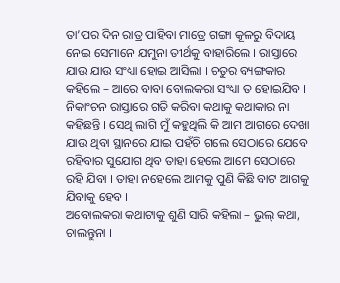ତା’ପର ଦିନ ରାତ୍ର ପାହିବା ମାତ୍ରେ ଗଙ୍ଗା କୂଳରୁ ବିଦାୟ ନେଇ ସେମାନେ ଯମୁନା ତୀର୍ଥକୁ ବାହାରିଲେ । ରାସ୍ତାରେ ଯାଉ ଯାଉ ସଂଧ୍ୟା ହୋଇ ଆସିଲା । ଚତୁର ବ୍ୟଙ୍ଗକାର କହିଲେ – ଆରେ ବାବା ବୋଲକରା ସଂଧ୍ୟା ତ ହୋଇଯିବ । ନିକାଂଚନ ରାସ୍ତାରେ ଗତି କରିବା କଥାକୁ କଥାକାର ନା କହିଛନ୍ତି । ସେଥି ଲାଗି ମୁଁ କହୁଥିଲି କି ଆମ ଆଗରେ ଦେଖା ଯାଉ ଥିବା ସ୍ଥାନରେ ଯାଇ ପହଁଚି ଗଲେ ସେଠାରେ ଯେବେ ରହିବାର ସୁଯୋଗ ଥିବ ତାହା ହେଲେ ଆମେ ସେଠାରେ ରହି ଯିବା । ତାହା ନହେଲେ ଆମକୁ ପୁଣି କିଛି ବାଟ ଆଗକୁ ଯିବାକୁ ହେବ ।
ଅବୋଲକରା କଥାଟାକୁ ଶୁଣି ସାରି କହିଲା – ଭୁଲ୍ କଥା, ଚାଲନ୍ତୁନା ।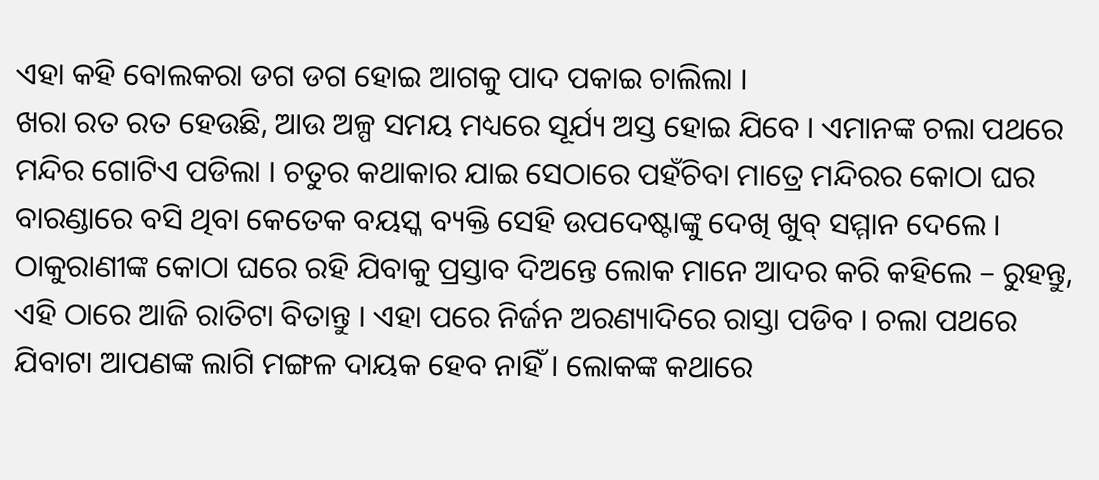ଏହା କହି ବୋଲକରା ଡଗ ଡଗ ହୋଇ ଆଗକୁ ପାଦ ପକାଇ ଚାଲିଲା ।
ଖରା ରତ ରତ ହେଉଛି, ଆଉ ଅଳ୍ପ ସମୟ ମଧ୍ୟରେ ସୂର୍ଯ୍ୟ ଅସ୍ତ ହୋଇ ଯିବେ । ଏମାନଙ୍କ ଚଲା ପଥରେ ମନ୍ଦିର ଗୋଟିଏ ପଡିଲା । ଚତୁର କଥାକାର ଯାଇ ସେଠାରେ ପହଁଚିବା ମାତ୍ରେ ମନ୍ଦିରର କୋଠା ଘର ବାରଣ୍ଡାରେ ବସି ଥିବା କେତେକ ବୟସ୍କ ବ୍ୟକ୍ତି ସେହି ଉପଦେଷ୍ଟାଙ୍କୁ ଦେଖି ଖୁବ୍ ସମ୍ମାନ ଦେଲେ । ଠାକୁରାଣୀଙ୍କ କୋଠା ଘରେ ରହି ଯିବାକୁ ପ୍ରସ୍ତାବ ଦିଅନ୍ତେ ଲୋକ ମାନେ ଆଦର କରି କହିଲେ – ରୁହନ୍ତୁ, ଏହି ଠାରେ ଆଜି ରାତିଟା ବିତାନ୍ତୁ । ଏହା ପରେ ନିର୍ଜନ ଅରଣ୍ୟାଦିରେ ରାସ୍ତା ପଡିବ । ଚଲା ପଥରେ ଯିବାଟା ଆପଣଙ୍କ ଲାଗି ମଙ୍ଗଳ ଦାୟକ ହେବ ନାହିଁ । ଲୋକଙ୍କ କଥାରେ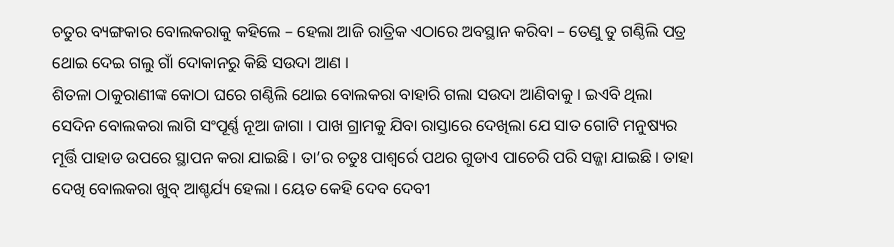ଚତୁର ବ୍ୟଙ୍ଗକାର ବୋଲକରାକୁ କହିଲେ – ହେଲା ଆଜି ରାତ୍ରିକ ଏଠାରେ ଅବସ୍ଥାନ କରିବା – ତେଣୁ ତୁ ଗଣ୍ଠିଲି ପତ୍ର ଥୋଇ ଦେଇ ଗଲୁ ଗାଁ ଦୋକାନରୁ କିଛି ସଉଦା ଆଣ ।
ଶିତଳା ଠାକୁରାଣୀଙ୍କ କୋଠା ଘରେ ଗଣ୍ଠିଲି ଥୋଇ ବୋଲକରା ବାହାରି ଗଲା ସଉଦା ଆଣିବାକୁ । ଇଏବି ଥିଲା ସେଦିନ ବୋଲକରା ଲାଗି ସଂପୂର୍ଣ୍ଣ ନୂଆ ଜାଗା । ପାଖ ଗ୍ରାମକୁ ଯିବା ରାସ୍ତାରେ ଦେଖିଲା ଯେ ସାତ ଗୋଟି ମନୁଷ୍ୟର ମୂର୍ତ୍ତି ପାହାଡ ଉପରେ ସ୍ଥାପନ କରା ଯାଇଛି । ତା’ର ଚତୁଃ ପାଶ୍ୱର୍ରେ ପଥର ଗୁଡାଏ ପାଚେରି ପରି ସଜ୍ଜା ଯାଇଛି । ତାହା ଦେଖି ବୋଲକରା ଖୁବ୍ ଆଶ୍ଚର୍ଯ୍ୟ ହେଲା । ୟେତ କେହି ଦେବ ଦେବୀ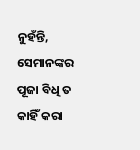ନୁହଁନ୍ତି, ସେମାନଙ୍କର ପୂଜା ବିଧି ତ କାହିଁ କରା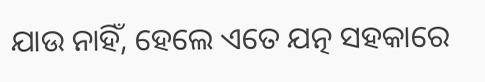ଯାଉ ନାହିଁ, ହେଲେ ଏତେ ଯତ୍ନ ସହକାରେ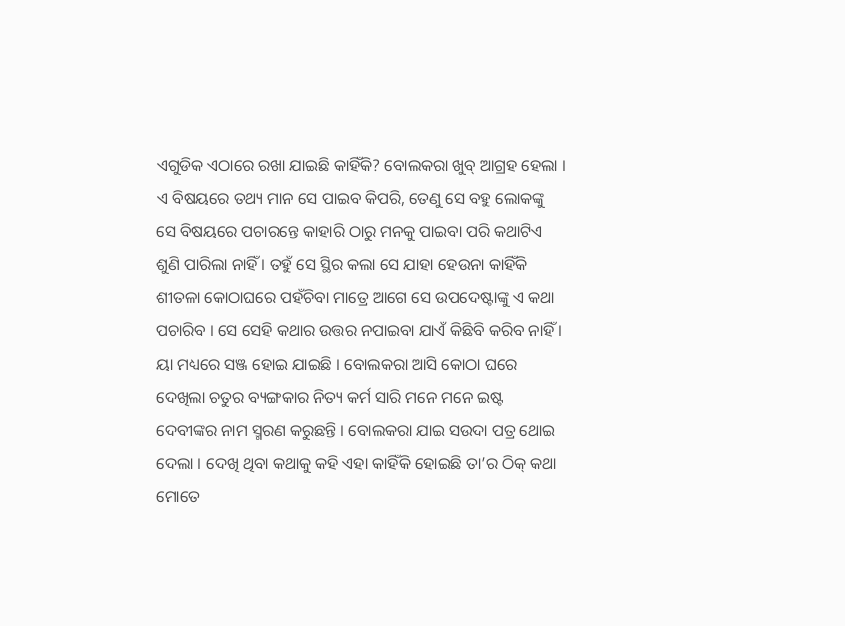ଏଗୁଡିକ ଏଠାରେ ରଖା ଯାଇଛି କାହିଁକି? ବୋଲକରା ଖୁବ୍ ଆଗ୍ରହ ହେଲା । ଏ ବିଷୟରେ ତଥ୍ୟ ମାନ ସେ ପାଇବ କିପରି, ତେଣୁ ସେ ବହୁ ଲୋକଙ୍କୁ ସେ ବିଷୟରେ ପଚାରନ୍ତେ କାହାରି ଠାରୁ ମନକୁ ପାଇବା ପରି କଥାଟିଏ ଶୁଣି ପାରିଲା ନାହିଁ । ତହୁଁ ସେ ସ୍ଥିର କଲା ସେ ଯାହା ହେଉନା କାହିଁକି ଶୀତଳା କୋଠାଘରେ ପହଁଚିବା ମାତ୍ରେ ଆଗେ ସେ ଉପଦେଷ୍ଟାଙ୍କୁ ଏ କଥା ପଚାରିବ । ସେ ସେହି କଥାର ଉତ୍ତର ନପାଇବା ଯାଏଁ କିଛିବି କରିବ ନାହିଁ । ୟା ମଧ୍ୟରେ ସଞ୍ଜ ହୋଇ ଯାଇଛି । ବୋଲକରା ଆସି କୋଠା ଘରେ ଦେଖିଲା ଚତୁର ବ୍ୟଙ୍ଗକାର ନିତ୍ୟ କର୍ମ ସାରି ମନେ ମନେ ଇଷ୍ଟ ଦେବୀଙ୍କର ନାମ ସ୍ମରଣ କରୁଛନ୍ତି । ବୋଲକରା ଯାଇ ସଉଦା ପତ୍ର ଥୋଇ ଦେଲା । ଦେଖି ଥିବା କଥାକୁ କହି ଏହା କାହିଁକି ହୋଇଛି ତା’ର ଠିକ୍ କଥା ମୋତେ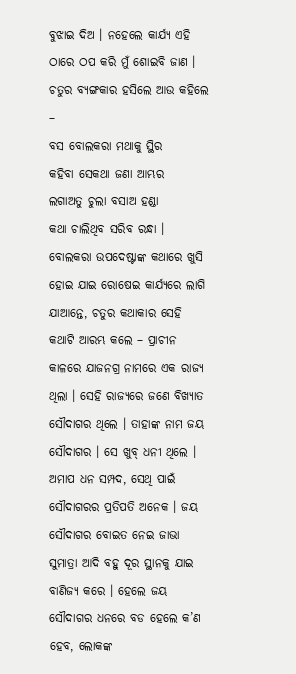ବୁଝାଇ ଦିଅ । ନହେଲେ କାର୍ଯ୍ୟ ଏହି ଠାରେ ଠପ କରି ମୁଁ ଶୋଇବି ଜାଣ । ଚତୁର ବ୍ୟଙ୍ଗକାର ହସିଲେ ଆଉ କହିଲେ –
ବସ ବୋଲକରା ମଥାକୁ ସ୍ଥିର
କହିବା ସେକଥା ଜଣା ଆମ୍ଭର
ଲଗାଅତୁ ଚୁଲା ବସାଅ ହଣ୍ଡା
କଥା ଚାଲିଥିବ ସରିବ ରନ୍ଧା ।
ବୋଲକରା ଉପଦେଷ୍ଟାଙ୍କ କଥାରେ ଖୁସି ହୋଇ ଯାଇ ରୋଷେଇ କାର୍ଯ୍ୟରେ ଲାଗି ଯାଆନ୍ତେ, ଚତୁର କଥାକାର ସେହି କଥାଟି ଆରମ୍ଭ କଲେ – ପ୍ରାଚୀନ କାଳରେ ଯାଜନଗ୍ର ନାମରେ ଏକ ରାଜ୍ୟ ଥିଲା । ସେହି ରାଜ୍ୟରେ ଜଣେ ବିଖ୍ୟାତ ସୌଦାଗର ଥିଲେ । ତାହାଙ୍କ ନାମ ଜୟ ସୌଦାଗର । ସେ ଖୁବ୍ ଧନୀ ଥିଲେ । ଅମାପ ଧନ ସମ୍ପଦ, ସେଥି ପାଇଁ ସୌଦାଗରର ପ୍ରତିପତି ଅନେକ । ଜୟ ସୌଦାଗର ବୋଇତ ନେଇ ଜାଭା ସୁମାତ୍ରା ଆଦି ବହୁ ଦୂର ସ୍ଥାନକୁ ଯାଇ ବାଣିଜ୍ୟ କରେ । ହେଲେ ଜୟ ସୌଦାଗର ଧନରେ ବଡ ହେଲେ କ’ଣ ହେବ, ଲୋକଙ୍କ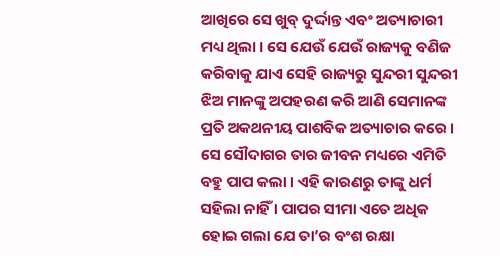ଆଖିରେ ସେ ଖୁବ୍ ଦୁର୍ଦ୍ଦାନ୍ତ ଏବଂ ଅତ୍ୟାଚାରୀ ମଧ୍ୟ ଥିଲା । ସେ ଯେଉଁ ଯେଉଁ ରାଜ୍ୟକୁ ବଣିଜ କରିବାକୁ ଯାଏ ସେହି ରାଜ୍ୟରୁ ସୁନ୍ଦରୀ ସୁନ୍ଦରୀ ଝିଅ ମାନଙ୍କୁ ଅପହରଣ କରି ଆଣି ସେମାନଙ୍କ ପ୍ରତି ଅକଥନୀୟ ପାଶବିକ ଅତ୍ୟାଚାର କରେ । ସେ ସୌଦାଗର ତାର ଜୀବନ ମଧ୍ୟରେ ଏମିତି ବହୁ ପାପ କଲା । ଏହି କାରଣରୁ ତାଙ୍କୁ ଧର୍ମ ସହିଲା ନାହିଁ । ପାପର ସୀମା ଏତେ ଅଧିକ ହୋଇ ଗଲା ଯେ ତା’ର ବଂଶ ରକ୍ଷା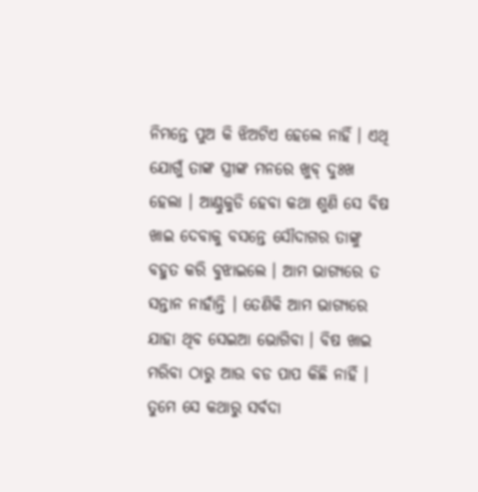ନିମନ୍ତେ ପୁଅ କି ଝିଅଟିଏ ହେଲେ ନାହିଁ । ଏଥି ଯୋଗୁଁ ତାଙ୍କ ସ୍ତ୍ରୀଙ୍କ ମନରେ ଖୁବ୍ ଦୁଃଖ ହେଲା । ଆଣ୍ଠୁକୁଡି ହେବା କଥା ଶୁଣି ସେ ବିଷ ଖାଇ ଦେବାକୁ ବସନ୍ତେ ସୌଦାଗର ତାଙ୍କୁ ବହୁତ କରି ବୁଝାଇଲେ । ଆମ ଭାଗ୍ୟରେ ତ ସନ୍ତାନ ନାହାଁନ୍ତି । ତେଣିକି ଆମ ଭାଗ୍ୟରେ ଯାହା ଥିବ ସେଇଆ ଭୋଗିବା । ବିଷ ଖାଇ ମରିବା ଠାରୁ ଆଉ ବଡ ପାପ କିଛି ନାହିଁ । ତୁମେ ସେ କଥାରୁ ସର୍ବଦା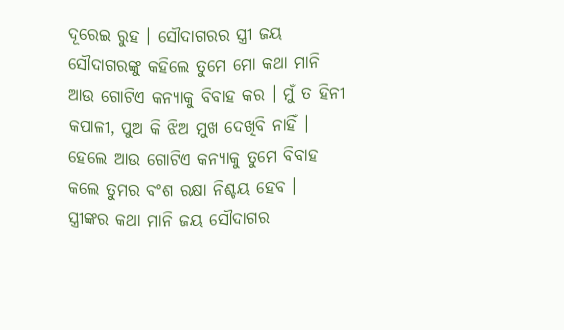ଦୂରେଇ ରୁହ । ସୌଦାଗରର ସ୍ତ୍ରୀ ଜୟ ସୌଦାଗରଙ୍କୁ କହିଲେ ତୁମେ ମୋ କଥା ମାନି ଆଉ ଗୋଟିଏ କନ୍ୟାକୁ ବିବାହ କର । ମୁଁ ତ ହିନୀ କପାଳୀ, ପୁଅ କି ଝିଅ ମୁଖ ଦେଖିବି ନାହିଁ । ହେଲେ ଆଉ ଗୋଟିଏ କନ୍ୟାକୁ ତୁମେ ବିବାହ କଲେ ତୁମର ବଂଶ ରକ୍ଷା ନିଶ୍ଚୟ ହେବ ।
ସ୍ତ୍ରୀଙ୍କର କଥା ମାନି ଜୟ ସୌଦାଗର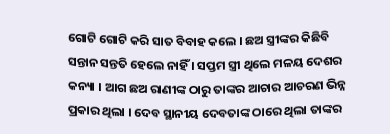ଗୋଟି ଗୋଟି କରି ସାତ ବିବାହ କଲେ । ଛଅ ସ୍ତ୍ରୀଙ୍କର କିଛିବି ସନ୍ତାନ ସନ୍ତତି ହେଲେ ନାହିଁ । ସପ୍ତମ ସ୍ତ୍ରୀ ଥିଲେ ମଳୟ ଦେଶର କନ୍ୟା । ଆଗ ଛଅ ରାଣୀଙ୍କ ଠାରୁ ତାଙ୍କର ଆଚାର ଆଚରଣ ଭିନ୍ନ ପ୍ରକାର ଥିଲା । ଦେବ ସ୍ଥାନୀୟ ଦେବତାଙ୍କ ଠାରେ ଥିଲା ତାଙ୍କର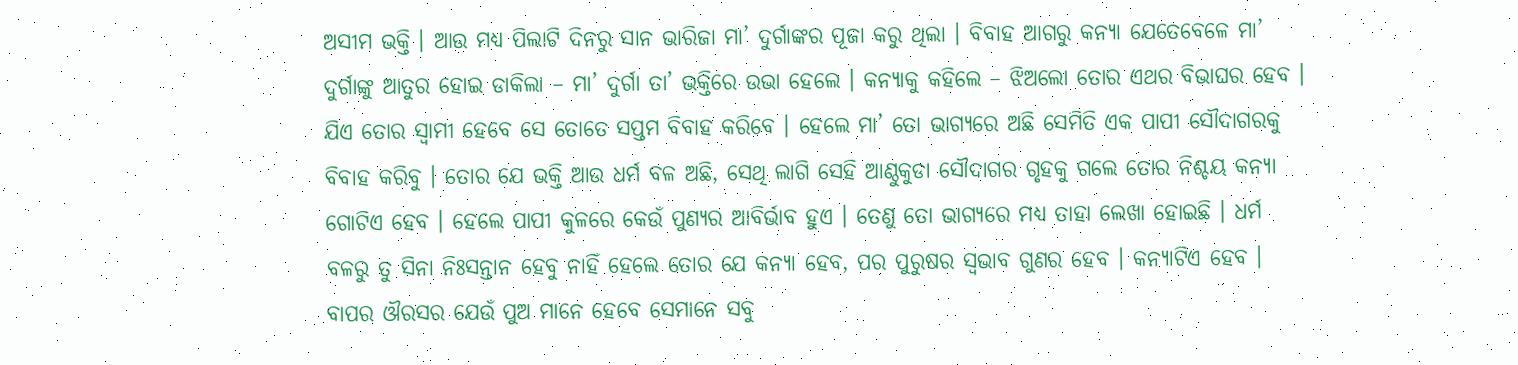ଅସୀମ ଭକ୍ତି । ଆଉ ମଧ୍ୟ ପିଲାଟି ଦିନରୁ ସାନ ଭାରିଜା ମା’ ଦୁର୍ଗାଙ୍କର ପୂଜା କରୁ ଥିଲା । ବିବାହ ଆଗରୁ କନ୍ୟା ଯେତେବେଳେ ମା’ ଦୁର୍ଗାଙ୍କୁ ଆତୁର ହୋଇ ଡାକିଲା – ମା’ ଦୁର୍ଗା ତା’ ଭକ୍ତିରେ ଉଭା ହେଲେ । କନ୍ୟାକୁ କହିଲେ – ଝିଅଲୋ ତୋର ଏଥର ବିଭାଘର ହେବ । ଯିଏ ତୋର ସ୍ୱାମୀ ହେବେ ସେ ତୋତେ ସପ୍ତମ ବିବାହ କରିବେ । ହେଲେ ମା’ ତୋ ଭାଗ୍ୟରେ ଅଛି ସେମିତି ଏକ ପାପୀ ସୌଦାଗରକୁ ବିବାହ କରିବୁ । ତୋର ଯେ ଭକ୍ତି ଆଉ ଧର୍ମ ବଳ ଅଛି, ସେଥି ଲାଗି ସେହି ଆଣ୍ଠୁକୁଡା ସୌଦାଗର ଗୃହକୁ ଗଲେ ତୋର ନିଶ୍ଚୟ କନ୍ୟା ଗୋଟିଏ ହେବ । ହେଲେ ପାପୀ କୁଳରେ କେଉଁ ପୁଣ୍ୟର ଆବିର୍ଭାବ ହୁଏ । ତେଣୁ ତୋ ଭାଗ୍ୟରେ ମଧ୍ୟ ତାହା ଲେଖା ହୋଇଛି । ଧର୍ମ ବଳରୁ ତୁ ସିନା ନିଃସନ୍ତାନ ହେବୁ ନାହିଁ ହେଲେ ତୋର ଯେ କନ୍ୟା ହେବ, ପର ପୁରୁଷର ସ୍ୱଭାବ ଗୁଣର ହେବ । କନ୍ୟାଟିଏ ହେବ । ବାପର ଔରସର ଯେଉଁ ପୁଅ ମାନେ ହେବେ ସେମାନେ ସବୁ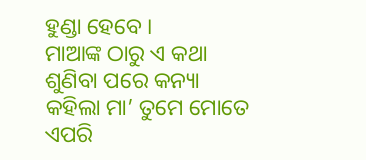ହୁଣ୍ଡା ହେବେ ।
ମାଆଙ୍କ ଠାରୁ ଏ କଥା ଶୁଣିବା ପରେ କନ୍ୟା କହିଲା ମା’ ତୁମେ ମୋତେ ଏପରି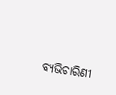ବ୍ୟଭିଚାରିଣୀ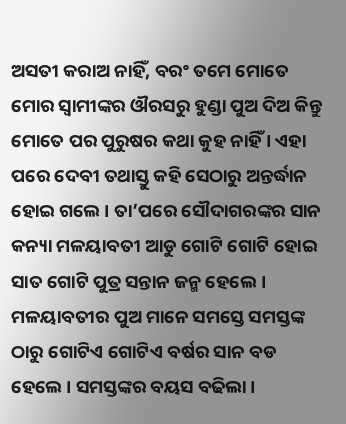ଅସତୀ କରାଅ ନାହିଁ, ବରଂ ତମେ ମୋତେ ମୋର ସ୍ୱାମୀଙ୍କର ଔରସରୁ ହୁଣ୍ଡା ପୁଅ ଦିଅ କିନ୍ତୁ ମୋତେ ପର ପୁରୁଷର କଥା କୁହ ନାହିଁ । ଏହା ପରେ ଦେବୀ ତଥାସ୍ତୁ କହି ସେଠାରୁ ଅନ୍ତର୍ଦ୍ଧାନ ହୋଇ ଗଲେ । ତା’ପରେ ସୌଦାଗରଙ୍କର ସାନ କନ୍ୟା ମଳୟାବତୀ ଆଡୁ ଗୋଟି ଗୋଟି ହୋଇ ସାତ ଗୋଟି ପୁତ୍ର ସନ୍ତାନ ଜନ୍ମ ହେଲେ । ମଳୟାବତୀର ପୁଅ ମାନେ ସମସ୍ତେ ସମସ୍ତଙ୍କ ଠାରୁ ଗୋଟିଏ ଗୋଟିଏ ବର୍ଷର ସାନ ବଡ ହେଲେ । ସମସ୍ତଙ୍କର ବୟସ ବଢିଲା ।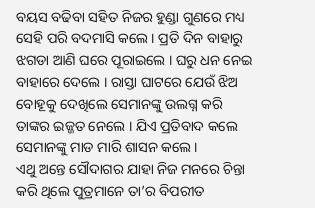ବୟସ ବଢିବା ସହିତ ନିଜର ହୁଣ୍ଡା ଗୁଣରେ ମଧ୍ୟ ସେହି ପରି ବଦମାସି କଲେ । ପ୍ରତି ଦିନ ବାହାରୁ ଝଗଡା ଆଣି ଘରେ ପୂରାଇଲେ । ଘରୁ ଧନ ନେଇ ବାହାରେ ଦେଲେ । ରାସ୍ତା ଘାଟରେ ଯେଉଁ ଝିଅ ବୋହୂକୁ ଦେଖିଲେ ସେମାନଙ୍କୁ ଉଲଗ୍ନ କରି ତାଙ୍କର ଇଜ୍ଜତ ନେଲେ । ଯିଏ ପ୍ରତିବାଦ କଲେ ସେମାନଙ୍କୁ ମାଡ ମାରି ଶାସନ କଲେ ।
ଏଥୁ ଅନ୍ତେ ସୌଦାଗର ଯାହା ନିଜ ମନରେ ଚିନ୍ତା କରି ଥିଲେ ପୁତ୍ରମାନେ ତା’ର ବିପରୀତ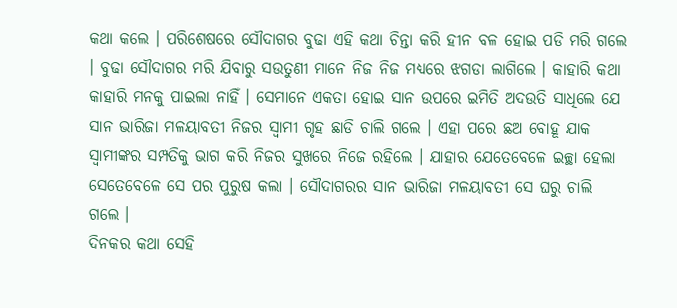କଥା କଲେ । ପରିଶେଷରେ ସୌଦାଗର ବୁଢା ଏହି କଥା ଚିନ୍ତା କରି ହୀନ ବଳ ହୋଇ ପଡି ମରି ଗଲେ । ବୁଢା ସୌଦାଗର ମରି ଯିବାରୁ ସଉତୁଣୀ ମାନେ ନିଜ ନିଜ ମଧ୍ୟରେ ଝଗଡା ଲାଗିଲେ । କାହାରି କଥା କାହାରି ମନକୁ ପାଇଲା ନାହିଁ । ସେମାନେ ଏକତା ହୋଇ ସାନ ଉପରେ ଇମିତି ଅଦଉତି ସାଧିଲେ ଯେ ସାନ ଭାରିଜା ମଳୟାବତୀ ନିଜର ସ୍ୱାମୀ ଗୃହ ଛାଡି ଚାଲି ଗଲେ । ଏହା ପରେ ଛଅ ବୋହୂ ଯାକ ସ୍ୱାମୀଙ୍କର ସମ୍ପତିକୁ ଭାଗ କରି ନିଜର ସୁଖରେ ନିଜେ ରହିଲେ । ଯାହାର ଯେତେବେଳେ ଇଚ୍ଛା ହେଲା ସେତେବେଳେ ସେ ପର ପୁରୁଷ କଲା । ସୌଦାଗରର ସାନ ଭାରିଜା ମଳୟାବତୀ ସେ ଘରୁ ଚାଲି ଗଲେ ।
ଦିନକର କଥା ସେହି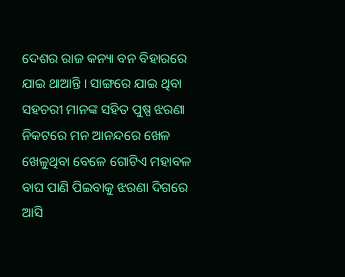ଦେଶର ରାଜ କନ୍ୟା ବନ ବିହାରରେ ଯାଇ ଥାଆନ୍ତି । ସାଙ୍ଗରେ ଯାଇ ଥିବା ସହଚରୀ ମାନଙ୍କ ସହିତ ପୁଷ୍ପ ଝରଣା ନିକଟରେ ମନ ଆନନ୍ଦରେ ଖେଳ ଖେଳୁଥିବା ବେଳେ ଗୋଟିଏ ମହାବଳ ବାଘ ପାଣି ପିଇବାକୁ ଝରଣା ଦିଗରେ ଆସି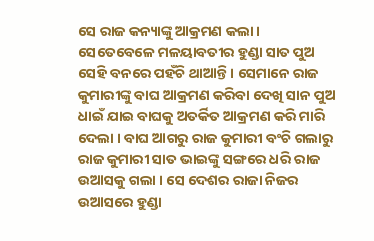ସେ ରାଜ କନ୍ୟାଙ୍କୁ ଆକ୍ରମଣ କଲା । ସେତେବେଳେ ମଳୟାବତୀର ହୁଣ୍ଡା ସାତ ପୁଅ ସେହି ବନରେ ପହଁଚି ଥାଆନ୍ତି । ସେମାନେ ରାଜ କୁମାରୀଙ୍କୁ ବାଘ ଆକ୍ରମଣ କରିବା ଦେଖି ସାନ ପୁଅ ଧାଇଁ ଯାଇ ବାଘକୁ ଅତର୍କିତ ଆକ୍ରମଣ କରି ମାରି ଦେଲା । ବାଘ ଆଗରୁ ରାଜ କୁମାରୀ ବଂଚି ଗଲାରୁ ରାଜ କୁମାରୀ ସାତ ଭାଇଙ୍କୁ ସଙ୍ଗରେ ଧରି ରାଜ ଉଆସକୁ ଗଲା । ସେ ଦେଶର ରାଜା ନିଜର ଉଆସରେ ହୁଣ୍ଡା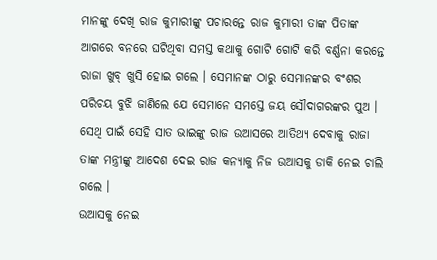ମାନଙ୍କୁ ଦେଖି ରାଜ କୁମାରୀଙ୍କୁ ପଚାରନ୍ତେ ରାଜ କୁମାରୀ ତାଙ୍କ ପିତାଙ୍କ ଆଗରେ ବନରେ ଘଟିଥିବା ସମସ୍ତ କଥାକୁ ଗୋଟି ଗୋଟି କରି ବର୍ଣ୍ଣନା କରନ୍ତେ ରାଜା ଖୁବ୍ ଖୁସି ହୋଇ ଗଲେ । ସେମାନଙ୍କ ଠାରୁ ସେମାନଙ୍କର ବଂଶର ପରିଚୟ ବୁଝି ଜାଣିଲେ ଯେ ସେମାନେ ସମସ୍ତେ ଜୟ ସୌଦାଗରଙ୍କର ପୁଅ । ସେଥି ପାଇଁ ସେହି ସାତ ଭାଇଙ୍କୁ ରାଜ ଉଆସରେ ଆତିଥ୍ୟ ଦେବାକୁ ରାଜା ତାଙ୍କ ମନ୍ତ୍ରୀଙ୍କୁ ଆଦେଶ ଦେଇ ରାଜ କନ୍ୟାକୁ ନିଜ ଉଆସକୁ ଡାକି ନେଇ ଚାଲି ଗଲେ ।
ଉଆସକୁ ନେଇ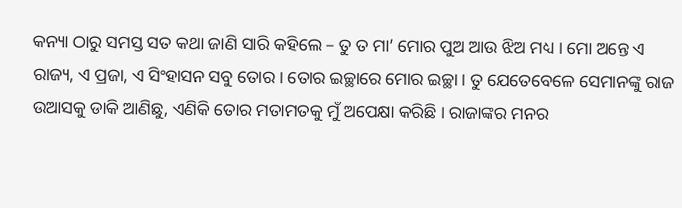କନ୍ୟା ଠାରୁ ସମସ୍ତ ସତ କଥା ଜାଣି ସାରି କହିଲେ – ତୁ ତ ମା’ ମୋର ପୁଅ ଆଉ ଝିଅ ମଧ୍ୟ । ମୋ ଅନ୍ତେ ଏ ରାଜ୍ୟ, ଏ ପ୍ରଜା, ଏ ସିଂହାସନ ସବୁ ତୋର । ତୋର ଇଚ୍ଛାରେ ମୋର ଇଚ୍ଛା । ତୁ ଯେତେବେଳେ ସେମାନଙ୍କୁ ରାଜ ଉଆସକୁ ଡାକି ଆଣିଛୁ, ଏଣିକି ତୋର ମତାମତକୁ ମୁଁ ଅପେକ୍ଷା କରିଛି । ରାଜାଙ୍କର ମନର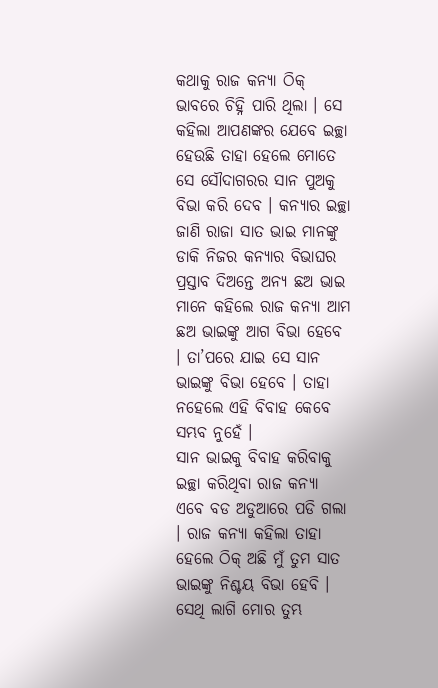କଥାକୁ ରାଜ କନ୍ୟା ଠିକ୍ ଭାବରେ ଚିହ୍ନି ପାରି ଥିଲା । ସେ କହିଲା ଆପଣଙ୍କର ଯେବେ ଇଚ୍ଛା ହେଉଛି ତାହା ହେଲେ ମୋତେ ସେ ସୌଦାଗରର ସାନ ପୁଅକୁ ବିଭା କରି ଦେବ । କନ୍ୟାର ଇଚ୍ଛା ଜାଣି ରାଜା ସାତ ଭାଇ ମାନଙ୍କୁ ଡାକି ନିଜର କନ୍ୟାର ବିଭାଘର ପ୍ରସ୍ତାବ ଦିଅନ୍ତେ ଅନ୍ୟ ଛଅ ଭାଇ ମାନେ କହିଲେ ରାଜ କନ୍ୟା ଆମ ଛଅ ଭାଇଙ୍କୁ ଆଗ ବିଭା ହେବେ । ତା’ପରେ ଯାଇ ସେ ସାନ ଭାଇଙ୍କୁ ବିଭା ହେବେ । ତାହା ନହେଲେ ଏହି ବିବାହ କେବେ ସମ୍ଭବ ନୁହେଁ ।
ସାନ ଭାଇକୁ ବିବାହ କରିବାକୁ ଇଚ୍ଛା କରିଥିବା ରାଜ କନ୍ୟା ଏବେ ବଡ ଅଡୁଆରେ ପଡି ଗଲା । ରାଜ କନ୍ୟା କହିଲା ତାହା ହେଲେ ଠିକ୍ ଅଛି ମୁଁ ତୁମ ସାତ ଭାଇଙ୍କୁ ନିଶ୍ଚୟ ବିଭା ହେବି । ସେଥି ଲାଗି ମୋର ତୁମ୍ଭ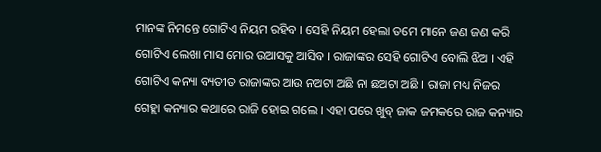ମାନଙ୍କ ନିମନ୍ତେ ଗୋଟିଏ ନିୟମ ରହିବ । ସେହି ନିୟମ ହେଲା ତମେ ମାନେ ଜଣ ଜଣ କରି ଗୋଟିଏ ଲେଖା ମାସ ମୋର ଉଆସକୁ ଆସିବ । ରାଜାଙ୍କର ସେହି ଗୋଟିଏ ବୋଲି ଝିଅ । ଏହି ଗୋଟିଏ କନ୍ୟା ବ୍ୟତୀତ ରାଜାଙ୍କର ଆଉ ନଅଟା ଅଛି ନା ଛଅଟା ଅଛି । ରାଜା ମଧ୍ୟ ନିଜର ଗେହ୍ଲା କନ୍ୟାର କଥାରେ ରାଜି ହୋଇ ଗଲେ । ଏହା ପରେ ଖୁବ୍ ଜାକ ଜମକରେ ରାଜ କନ୍ୟାର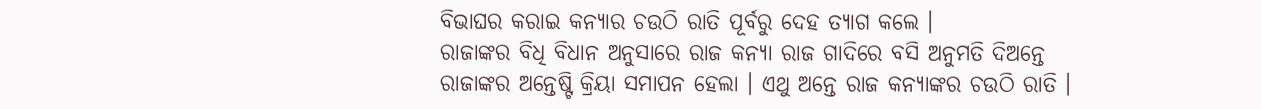ବିଭାଘର କରାଇ କନ୍ୟାର ଚଉଠି ରାତି ପୂର୍ବରୁ ଦେହ ତ୍ୟାଗ କଲେ ।
ରାଜାଙ୍କର ବିଧି ବିଧାନ ଅନୁସାରେ ରାଜ କନ୍ୟା ରାଜ ଗାଦିରେ ବସି ଅନୁମତି ଦିଅନ୍ତେ ରାଜାଙ୍କର ଅନ୍ତେଷ୍ଟି କ୍ରିୟା ସମାପନ ହେଲା । ଏଥୁ ଅନ୍ତେ ରାଜ କନ୍ୟାଙ୍କର ଚଉଠି ରାତି ।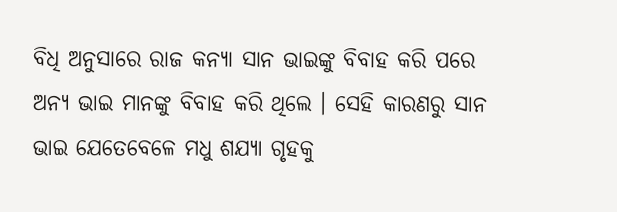ବିଧି ଅନୁସାରେ ରାଜ କନ୍ୟା ସାନ ଭାଇଙ୍କୁ ବିବାହ କରି ପରେ ଅନ୍ୟ ଭାଇ ମାନଙ୍କୁ ବିବାହ କରି ଥିଲେ । ସେହି କାରଣରୁ ସାନ ଭାଇ ଯେତେବେଳେ ମଧୁ ଶଯ୍ୟା ଗୃହକୁ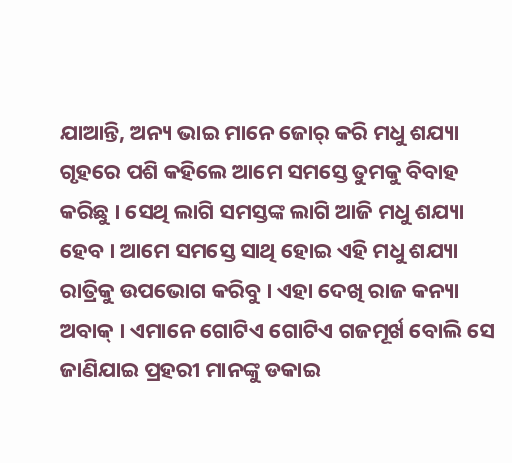ଯାଆନ୍ତି, ଅନ୍ୟ ଭାଇ ମାନେ ଜୋର୍ କରି ମଧୁ ଶଯ୍ୟା ଗୃହରେ ପଶି କହିଲେ ଆମେ ସମସ୍ତେ ତୁମକୁ ବିବାହ କରିଛୁ । ସେଥି ଲାଗି ସମସ୍ତଙ୍କ ଲାଗି ଆଜି ମଧୁ ଶଯ୍ୟା ହେବ । ଆମେ ସମସ୍ତେ ସାଥି ହୋଇ ଏହି ମଧୁ ଶଯ୍ୟା ରାତ୍ରିକୁ ଉପଭୋଗ କରିବୁ । ଏହା ଦେଖି ରାଜ କନ୍ୟା ଅବାକ୍ । ଏମାନେ ଗୋଟିଏ ଗୋଟିଏ ଗଜମୂର୍ଖ ବୋଲି ସେ ଜାଣିଯାଇ ପ୍ରହରୀ ମାନଙ୍କୁ ଡକାଇ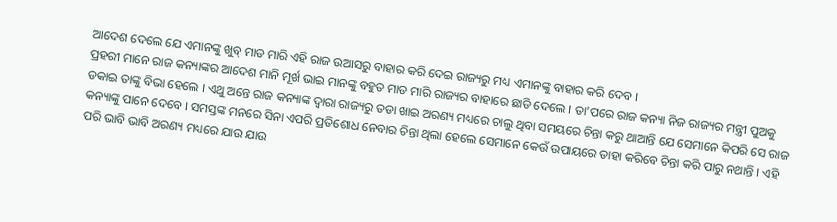ଆଦେଶ ଦେଲେ ଯେ ଏମାନଙ୍କୁ ଖୁବ୍ ମାଡ ମାରି ଏହି ରାଜ ଉଆସରୁ ବାହାର କରି ଦେଇ ରାଜ୍ୟରୁ ମଧ୍ୟ ଏମାନଙ୍କୁ ବାହାର କରି ଦେବ ।
ପ୍ରହରୀ ମାନେ ରାଜ କନ୍ୟାଙ୍କର ଆଦେଶ ମାନି ମୂର୍ଖ ଭାଇ ମାନଙ୍କୁ ବହୁତ ମାଡ ମାରି ରାଜ୍ୟର ବାହାରେ ଛାଡି ଦେଲେ । ତା’ପରେ ରାଜ କନ୍ୟା ନିଜ ରାଜ୍ୟର ମନ୍ତ୍ରୀ ପୁଅକୁ ଡକାଇ ତାଙ୍କୁ ବିଭା ହେଲେ । ଏଥୁ ଅନ୍ତେ ରାଜ କନ୍ୟାଙ୍କ ଦ୍ୱାରା ରାଜ୍ୟରୁ ତଡା ଖାଇ ଅରଣ୍ୟ ମଧ୍ୟରେ ଚାଲୁ ଥିବା ସମୟରେ ଚିନ୍ତା କରୁ ଥାଆନ୍ତି ଯେ ସେମାନେ କିପରି ସେ ରାଜ କନ୍ୟାଙ୍କୁ ପାନେ ଦେବେ । ସମସ୍ତଙ୍କ ମନରେ ସିନା ଏପରି ପ୍ରତିଶୋଧ ନେବାର ଚିନ୍ତା ଥିଲା ହେଲେ ସେମାନେ କେଉଁ ଉପାୟରେ ତାହା କରିବେ ଚିନ୍ତା କରି ପାରୁ ନଥାନ୍ତି । ଏହି ପରି ଭାବି ଭାବି ଅରଣ୍ୟ ମଧ୍ୟରେ ଯାଉ ଯାଉ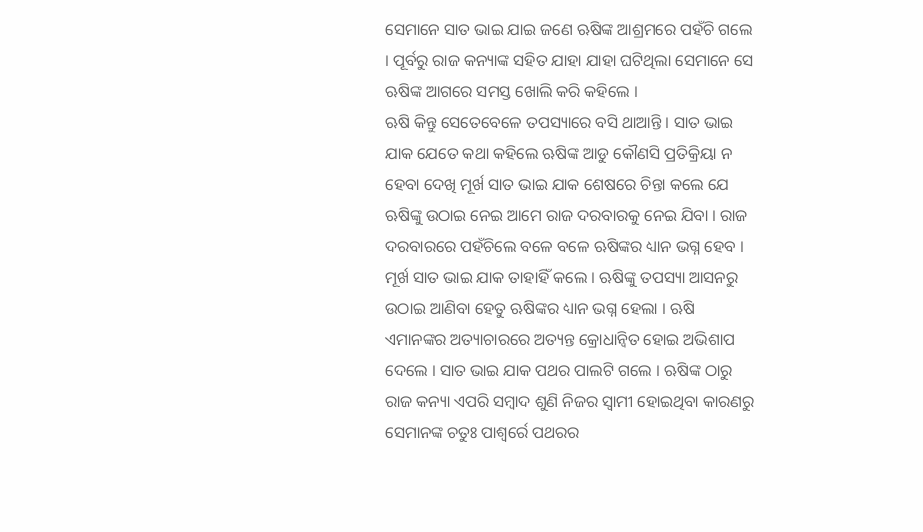ସେମାନେ ସାତ ଭାଇ ଯାଇ ଜଣେ ଋଷିଙ୍କ ଆଶ୍ରମରେ ପହଁଚି ଗଲେ । ପୂର୍ବରୁ ରାଜ କନ୍ୟାଙ୍କ ସହିତ ଯାହା ଯାହା ଘଟିଥିଲା ସେମାନେ ସେ ଋଷିଙ୍କ ଆଗରେ ସମସ୍ତ ଖୋଲି କରି କହିଲେ ।
ଋଷି କିନ୍ତୁ ସେତେବେଳେ ତପସ୍ୟାରେ ବସି ଥାଆନ୍ତି । ସାତ ଭାଇ ଯାକ ଯେତେ କଥା କହିଲେ ଋଷିଙ୍କ ଆଡୁ କୌଣସି ପ୍ରତିକ୍ରିୟା ନ ହେବା ଦେଖି ମୂର୍ଖ ସାତ ଭାଇ ଯାକ ଶେଷରେ ଚିନ୍ତା କଲେ ଯେ ଋଷିଙ୍କୁ ଉଠାଇ ନେଇ ଆମେ ରାଜ ଦରବାରକୁ ନେଇ ଯିବା । ରାଜ ଦରବାରରେ ପହଁଚିଲେ ବଳେ ବଳେ ଋଷିଙ୍କର ଧ୍ୟାନ ଭଗ୍ନ ହେବ । ମୂର୍ଖ ସାତ ଭାଇ ଯାକ ତାହାହିଁ କଲେ । ଋଷିଙ୍କୁ ତପସ୍ୟା ଆସନରୁ ଉଠାଇ ଆଣିବା ହେତୁ ଋଷିଙ୍କର ଧ୍ୟାନ ଭଗ୍ନ ହେଲା । ଋଷି ଏମାନଙ୍କର ଅତ୍ୟାଚାରରେ ଅତ୍ୟନ୍ତ କ୍ରୋଧାନ୍ୱିତ ହୋଇ ଅଭିଶାପ ଦେଲେ । ସାତ ଭାଇ ଯାକ ପଥର ପାଲଟି ଗଲେ । ଋଷିଙ୍କ ଠାରୁ ରାଜ କନ୍ୟା ଏପରି ସମ୍ବାଦ ଶୁଣି ନିଜର ସ୍ୱାମୀ ହୋଇଥିବା କାରଣରୁ ସେମାନଙ୍କ ଚତୁଃ ପାଶ୍ୱର୍ରେ ପଥରର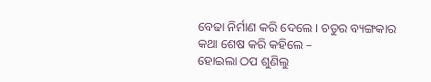ବେଢା ନିର୍ମାଣ କରି ଦେଲେ । ଚତୁର ବ୍ୟଙ୍ଗକାର କଥା ଶେଷ କରି କହିଲେ –
ହୋଇଲା ଠପ ଶୁଣିଲୁ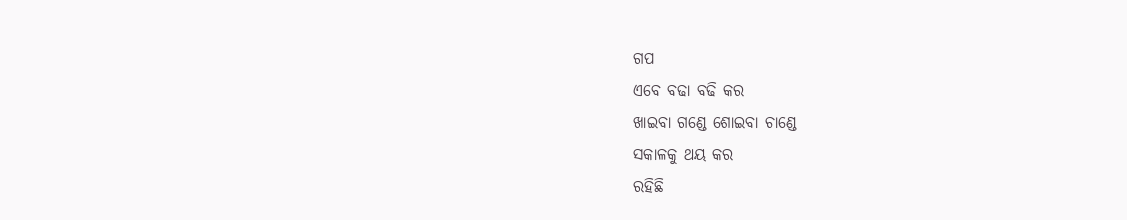ଗପ
ଏବେ ବଢା ବଢି କର
ଖାଇବା ଗଣ୍ଡେ ଶୋଇବା ଚାଣ୍ଡେ
ସକାଳକୁ ଥୟ କର
ରହିଛି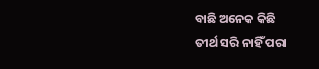ବାଛି ଅନେକ କିଛି
ତୀର୍ଥ ସରି ନାହିଁ ପରା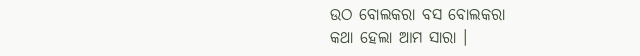ଉଠ ବୋଲକରା ବସ ବୋଲକରା
କଥା ହେଲା ଆମ ସାରା ।